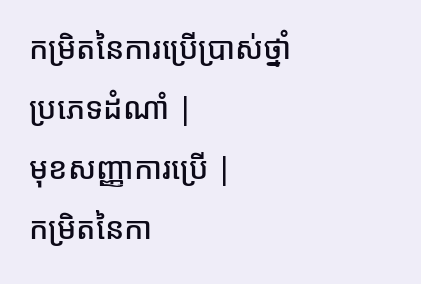កម្រិតនៃការប្រើប្រាស់ថ្នាំ
ប្រភេទដំណាំ |
មុខសញ្ញាការប្រើ |
កម្រិតនៃកា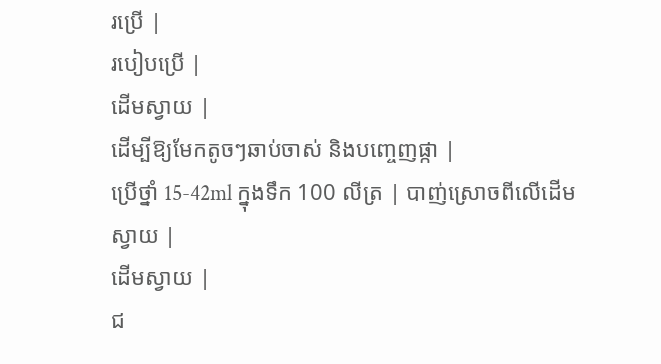រប្រើ |
របៀបប្រើ |
ដើមស្វាយ |
ដើម្បីឱ្យមែកតូចៗឆាប់ចាស់ និងបញ្ចេញផ្កា |
ប្រើថ្នាំ 15-42ml ក្នុងទឹក 100 លីត្រ | បាញ់ស្រោចពីលើដើមស្វាយ |
ដើមស្វាយ |
ជ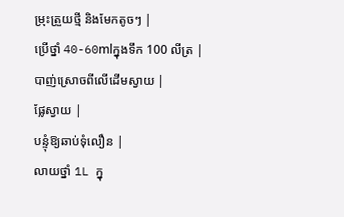ម្រុះត្រួយថ្មី និងមែកតូចៗ |
ប្រើថ្នាំ 40-60mlក្នុងទឹក 100 លីត្រ | បាញ់ស្រោចពីលើដើមស្វាយ |
ផ្លែស្វាយ |
បន្ទុំឱ្យឆាប់ទុំលឿន |
លាយថ្នាំ 1L ក្នុ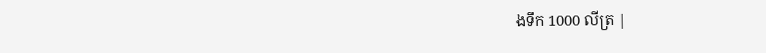ងទឹក 1000 លីត្រ |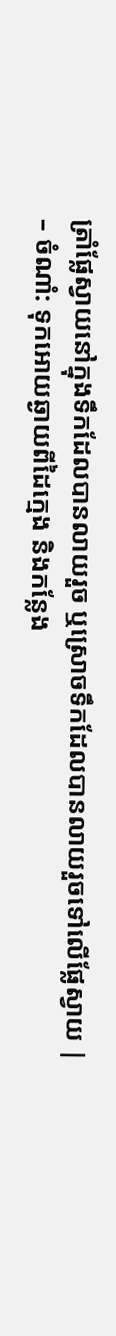ត្រាំផ្លែស្វាយនៅក្នុងទឹកដែលបានលាយរួច ឬស្រោចទឹកដែលបានលាយរួចទៅលើផ្លែស្វាយ |
– ចំណាំ: ទុកអោយឆ្ងាយពីដៃក្មេង និងកន្លែង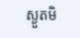ស្ងួតមិ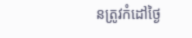នត្រូវកំដៅថ្ងៃ